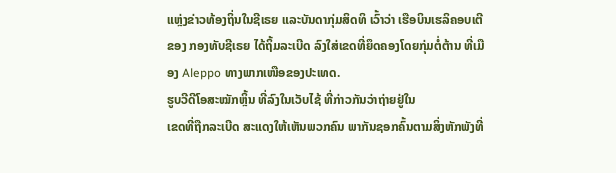ແຫຼ່ງຂ່າວທ້ອງຖິ່ນໃນຊີເຣຍ ແລະບັນດາກຸ່ມສິດທິ ເວົ້າວ່າ ເຮືອບິນເຮລິຄອບເຕີຂອງ ກອງທັບຊີເຣຍ ໄດ້ຖິ້ມລະເບີດ ລົງໃສ່ເຂດທີ່ຍຶດຄອງໂດຍກຸ່ມຕໍ່ຕ້ານ ທີ່ເມືອງ Aleppo ທາງພາກເໜືອຂອງປະເທດ.
ຮູບວີດີໂອສະໝັກຫຼິ້ນ ທີ່ລົງໃນເວັບໄຊ້ ທີ່ກ່າວກັນວ່າຖ່າຍຢູ່ໃນ
ເຂດທີ່ຖືກລະເບີດ ສະແດງໃຫ້ເຫັນພວກຄົນ ພາກັນຊອກຄົ້ນຕາມສິ່ງຫັກພັງທີ່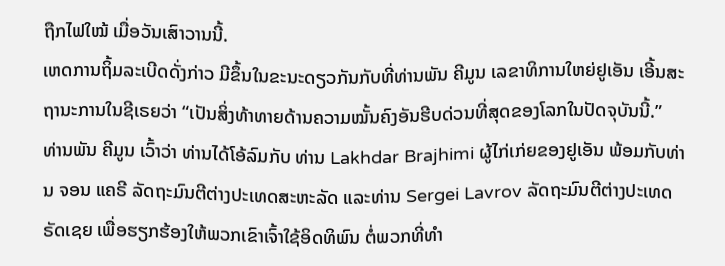ຖືກໄຟໃໝ້ ເມື່ອວັນເສົາວານນີ້.
ເຫດການຖິ້ມລະເບີດດັ່ງກ່າວ ມີຂຶ້ນໃນຂະນະດຽວກັນກັບທີ່ທ່ານພັນ ຄີມູນ ເລຂາທິການໃຫຍ່ຢູເອັນ ເອີ້ນສະຖານະການໃນຊີເຣຍວ່າ “ເປັນສິ່ງທ້າທາຍດ້ານຄວາມໝັ້ນຄົງອັນຮີບດ່ວນທີ່ສຸດຂອງໂລກໃນປັດຈຸບັນນີ້.”
ທ່ານພັນ ຄີມູນ ເວົ້າວ່າ ທ່ານໄດ້ໂອ້ລົມກັບ ທ່ານ Lakhdar Brajhimi ຜູ້ໄກ່ເກ່ຍຂອງຢູເອັນ ພ້ອມກັບທ່ານ ຈອນ ແຄຣີ ລັດຖະມົນຕີຕ່າງປະເທດສະຫະລັດ ແລະທ່ານ Sergei Lavrov ລັດຖະມົນຕີຕ່າງປະເທດ ຣັດເຊຍ ເພື່ອຮຽກຮ້ອງໃຫ້ພວກເຂົາເຈົ້າໃຊ້ອິດທິພົນ ຕໍ່ພວກທີ່ທໍາ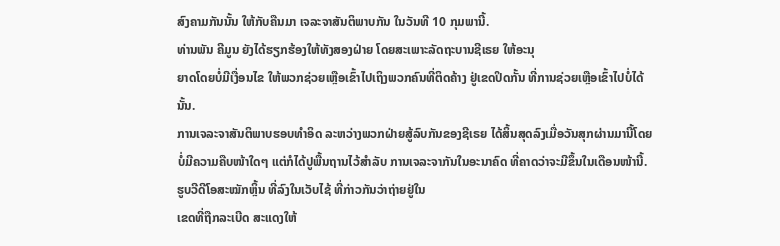ສົງຄາມກັນນັ້ນ ໃຫ້ກັບຄືນມາ ເຈລະຈາສັນຕິພາບກັນ ໃນວັນທີ 10 ກຸມພານີ້.
ທ່ານພັນ ຄີມູນ ຍັງໄດ້ຮຽກຮ້ອງໃຫ້ທັງສອງຝ່າຍ ໂດຍສະເພາະລັດຖະບານຊີເຣຍ ໃຫ້ອະນຸ
ຍາດໂດຍບໍ່ມີເງື່ອນໄຂ ໃຫ້ພວກຊ່ວຍເຫຼືອເຂົ້າໄປເຖິງພວກຄົນທີ່ຕິດຄ້າງ ຢູ່ເຂດປິດກັ້ນ ທີ່ການຊ່ວຍເຫຼືອເຂົ້າໄປບໍ່ໄດ້ນັ້ນ.
ການເຈລະຈາສັນຕິພາບຮອບທໍາອິດ ລະຫວ່າງພວກຝ່າຍສູ້ລົບກັນຂອງຊີເຣຍ ໄດ້ສິ້ນສຸດລົງເມື່ອວັນສຸກຜ່ານມານີ້ໂດຍບໍ່ມີຄວາມຄືບໜ້າໃດໆ ແຕ່ກໍໄດ້ປູພື້ນຖານໄວ້ສໍາລັບ ການເຈລະຈາກັນໃນອະນາຄົດ ທີ່ຄາດວ່າຈະມີຂຶ້ນໃນເດືອນໜ້ານີ້.
ຮູບວີດີໂອສະໝັກຫຼິ້ນ ທີ່ລົງໃນເວັບໄຊ້ ທີ່ກ່າວກັນວ່າຖ່າຍຢູ່ໃນ
ເຂດທີ່ຖືກລະເບີດ ສະແດງໃຫ້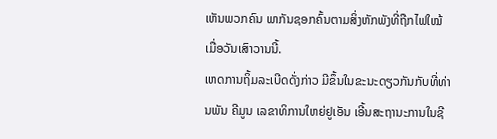ເຫັນພວກຄົນ ພາກັນຊອກຄົ້ນຕາມສິ່ງຫັກພັງທີ່ຖືກໄຟໃໝ້ ເມື່ອວັນເສົາວານນີ້.
ເຫດການຖິ້ມລະເບີດດັ່ງກ່າວ ມີຂຶ້ນໃນຂະນະດຽວກັນກັບທີ່ທ່ານພັນ ຄີມູນ ເລຂາທິການໃຫຍ່ຢູເອັນ ເອີ້ນສະຖານະການໃນຊີ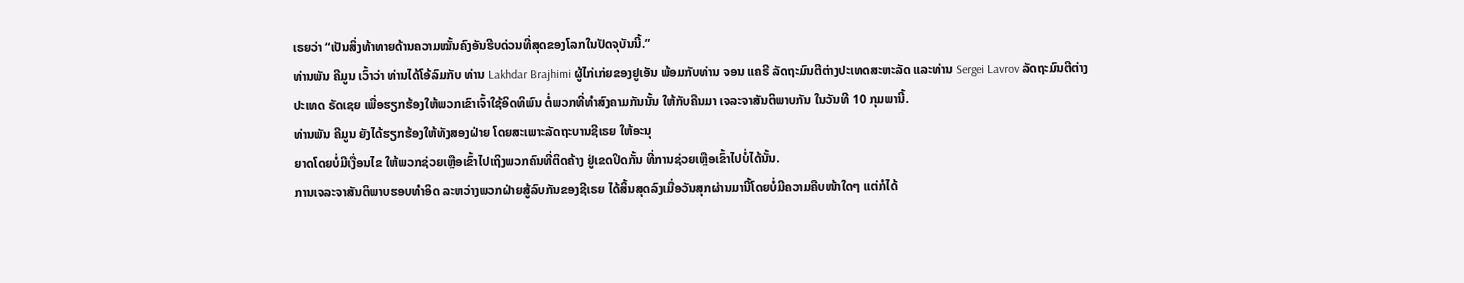ເຣຍວ່າ “ເປັນສິ່ງທ້າທາຍດ້ານຄວາມໝັ້ນຄົງອັນຮີບດ່ວນທີ່ສຸດຂອງໂລກໃນປັດຈຸບັນນີ້.”
ທ່ານພັນ ຄີມູນ ເວົ້າວ່າ ທ່ານໄດ້ໂອ້ລົມກັບ ທ່ານ Lakhdar Brajhimi ຜູ້ໄກ່ເກ່ຍຂອງຢູເອັນ ພ້ອມກັບທ່ານ ຈອນ ແຄຣີ ລັດຖະມົນຕີຕ່າງປະເທດສະຫະລັດ ແລະທ່ານ Sergei Lavrov ລັດຖະມົນຕີຕ່າງປະເທດ ຣັດເຊຍ ເພື່ອຮຽກຮ້ອງໃຫ້ພວກເຂົາເຈົ້າໃຊ້ອິດທິພົນ ຕໍ່ພວກທີ່ທໍາສົງຄາມກັນນັ້ນ ໃຫ້ກັບຄືນມາ ເຈລະຈາສັນຕິພາບກັນ ໃນວັນທີ 10 ກຸມພານີ້.
ທ່ານພັນ ຄີມູນ ຍັງໄດ້ຮຽກຮ້ອງໃຫ້ທັງສອງຝ່າຍ ໂດຍສະເພາະລັດຖະບານຊີເຣຍ ໃຫ້ອະນຸ
ຍາດໂດຍບໍ່ມີເງື່ອນໄຂ ໃຫ້ພວກຊ່ວຍເຫຼືອເຂົ້າໄປເຖິງພວກຄົນທີ່ຕິດຄ້າງ ຢູ່ເຂດປິດກັ້ນ ທີ່ການຊ່ວຍເຫຼືອເຂົ້າໄປບໍ່ໄດ້ນັ້ນ.
ການເຈລະຈາສັນຕິພາບຮອບທໍາອິດ ລະຫວ່າງພວກຝ່າຍສູ້ລົບກັນຂອງຊີເຣຍ ໄດ້ສິ້ນສຸດລົງເມື່ອວັນສຸກຜ່ານມານີ້ໂດຍບໍ່ມີຄວາມຄືບໜ້າໃດໆ ແຕ່ກໍໄດ້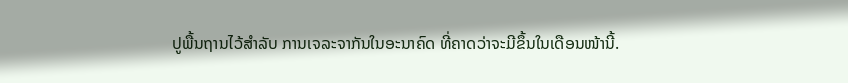ປູພື້ນຖານໄວ້ສໍາລັບ ການເຈລະຈາກັນໃນອະນາຄົດ ທີ່ຄາດວ່າຈະມີຂຶ້ນໃນເດືອນໜ້ານີ້.